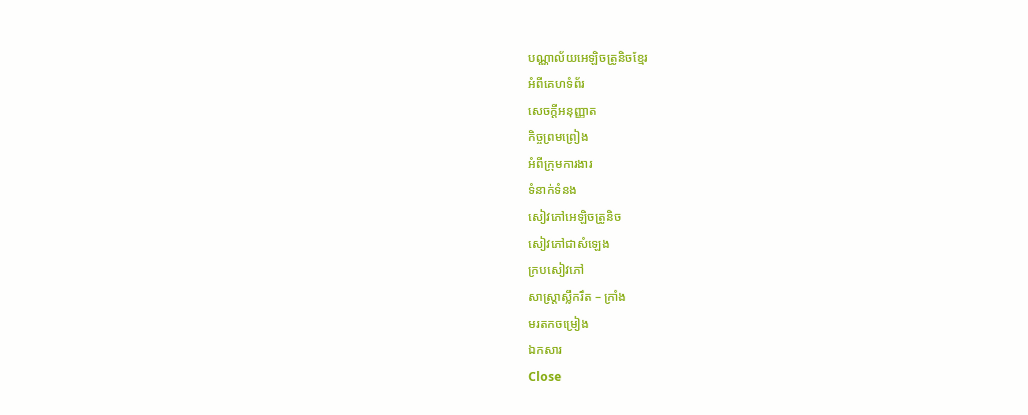បណ្ណាល័យអេឡិចត្រូនិចខ្មែរ
អំពីគេហទំព័រ
សេចក្ដីអនុញ្ញាត
កិច្ចព្រមព្រៀង
អំពីក្រុមការងារ
ទំនាក់ទំនង
សៀវភៅអេឡិចត្រូនិច
សៀវភៅជាសំឡេង
ក្របសៀវភៅ
សាស្ត្រាស្លឹករឹត – ក្រាំង
មរតកចម្រៀង
ឯកសារ
Close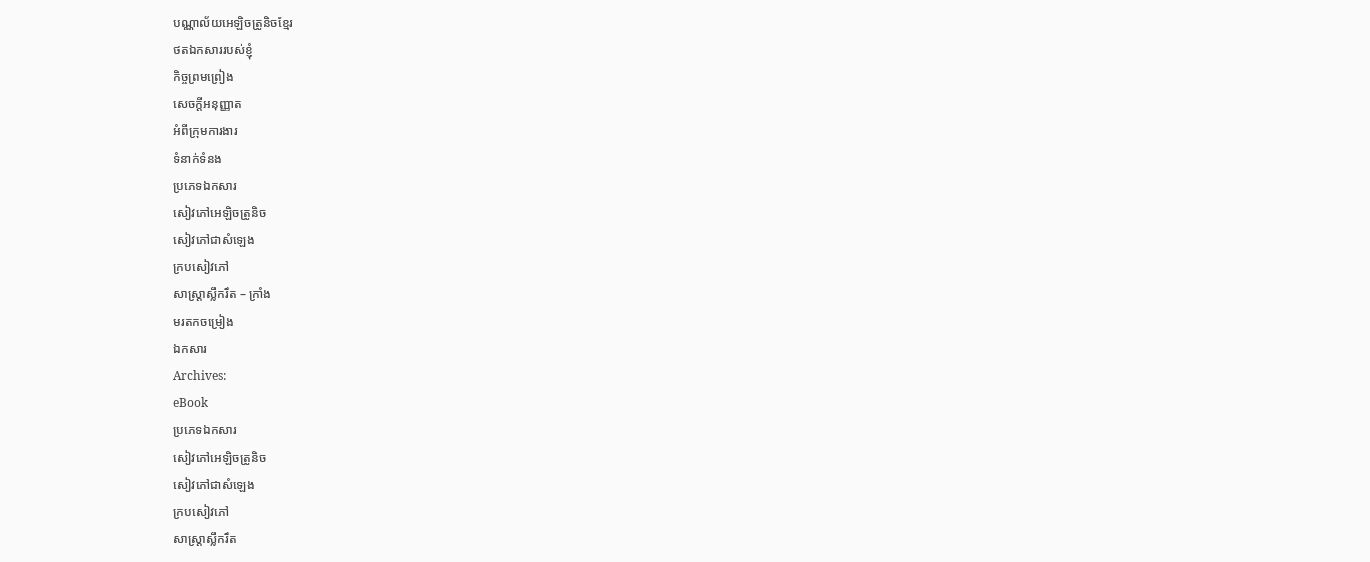បណ្ណាល័យអេឡិចត្រូនិចខ្មែរ
ថតឯកសាររបស់ខ្ញុំ
កិច្ចព្រមព្រៀង
សេចក្ដីអនុញ្ញាត
អំពីក្រុមការងារ
ទំនាក់ទំនង
ប្រភេទឯកសារ
សៀវភៅអេឡិចត្រូនិច
សៀវភៅជាសំឡេង
ក្របសៀវភៅ
សាស្ត្រាស្លឹករឹត – ក្រាំង
មរតកចម្រៀង
ឯកសារ
Archives:
eBook
ប្រភេទឯកសារ
សៀវភៅអេឡិចត្រូនិច
សៀវភៅជាសំឡេង
ក្របសៀវភៅ
សាស្ត្រាស្លឹករឹត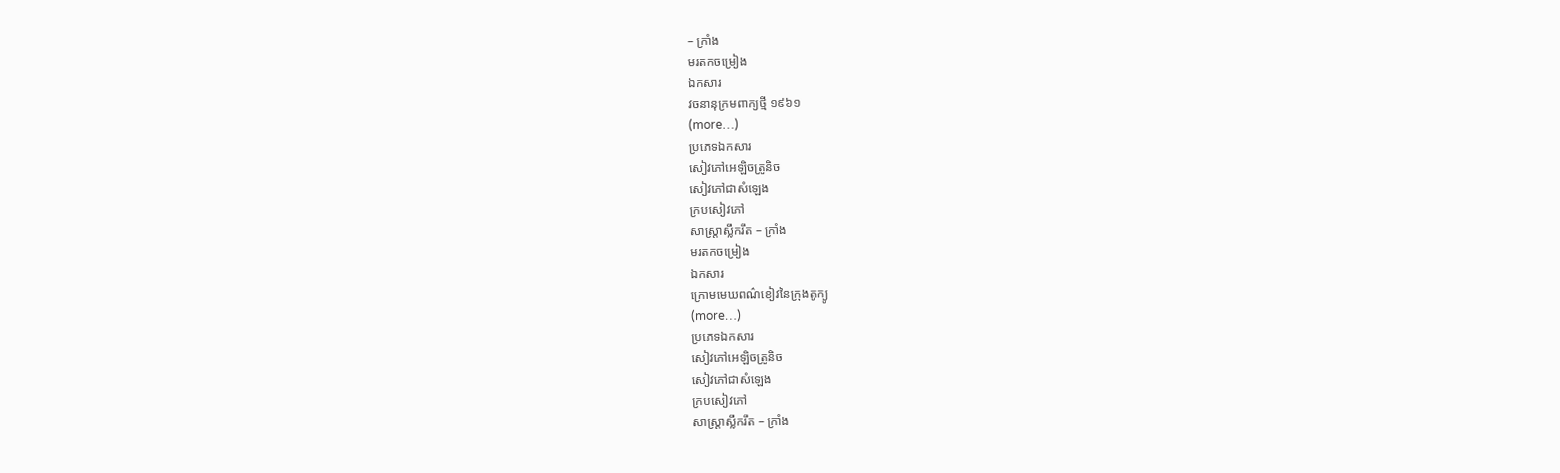– ក្រាំង
មរតកចម្រៀង
ឯកសារ
វចនានុក្រមពាក្យថ្មី ១៩៦១
(more…)
ប្រភេទឯកសារ
សៀវភៅអេឡិចត្រូនិច
សៀវភៅជាសំឡេង
ក្របសៀវភៅ
សាស្ត្រាស្លឹករឹត – ក្រាំង
មរតកចម្រៀង
ឯកសារ
ក្រោមមេឃពណ៌ខៀវនៃក្រុងតូក្យូ
(more…)
ប្រភេទឯកសារ
សៀវភៅអេឡិចត្រូនិច
សៀវភៅជាសំឡេង
ក្របសៀវភៅ
សាស្ត្រាស្លឹករឹត – ក្រាំង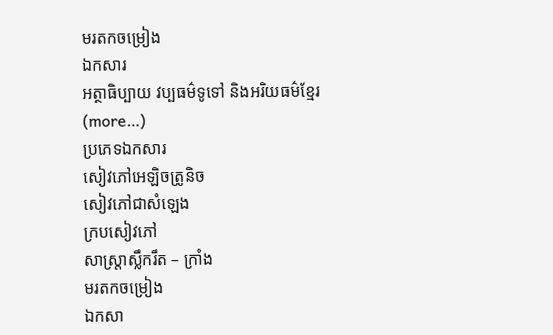មរតកចម្រៀង
ឯកសារ
អត្ថាធិប្បាយ វប្បធម៌ទូទៅ និងអរិយធម៌ខ្មែរ
(more…)
ប្រភេទឯកសារ
សៀវភៅអេឡិចត្រូនិច
សៀវភៅជាសំឡេង
ក្របសៀវភៅ
សាស្ត្រាស្លឹករឹត – ក្រាំង
មរតកចម្រៀង
ឯកសា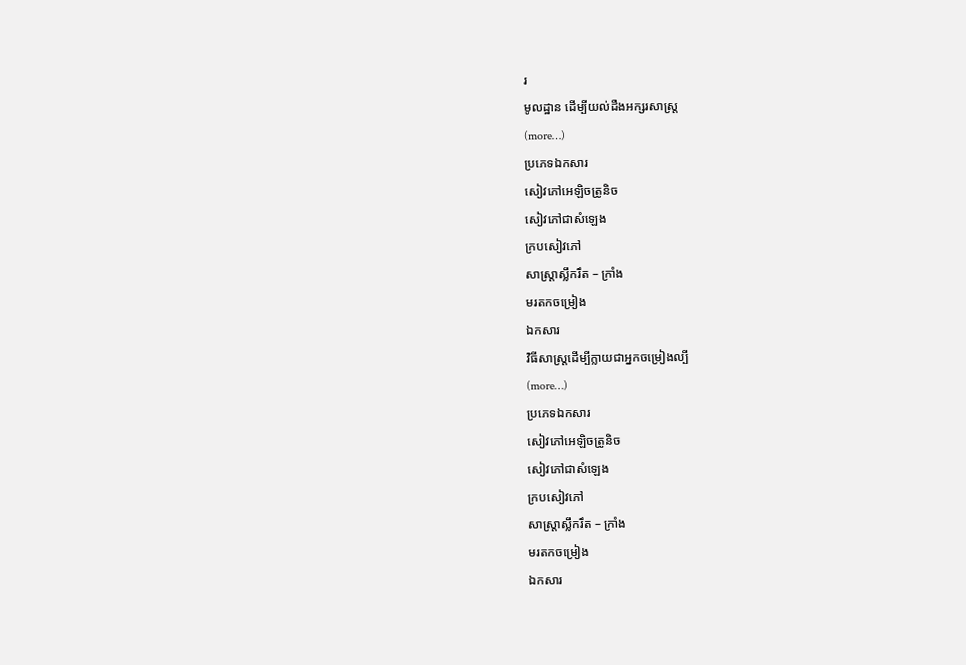រ
មូលដ្ឋាន ដើម្បីយល់ដឺងអក្សរសាស្ត្រ
(more…)
ប្រភេទឯកសារ
សៀវភៅអេឡិចត្រូនិច
សៀវភៅជាសំឡេង
ក្របសៀវភៅ
សាស្ត្រាស្លឹករឹត – ក្រាំង
មរតកចម្រៀង
ឯកសារ
វិធីសាស្ត្រដើម្បីក្លាយជាអ្នកចម្រៀងល្បី
(more…)
ប្រភេទឯកសារ
សៀវភៅអេឡិចត្រូនិច
សៀវភៅជាសំឡេង
ក្របសៀវភៅ
សាស្ត្រាស្លឹករឹត – ក្រាំង
មរតកចម្រៀង
ឯកសារ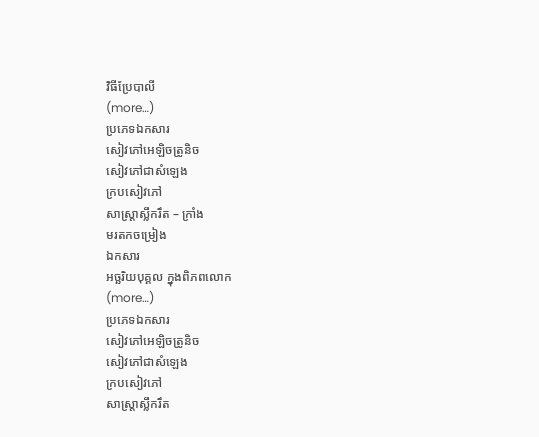វិធីប្រែបាលី
(more…)
ប្រភេទឯកសារ
សៀវភៅអេឡិចត្រូនិច
សៀវភៅជាសំឡេង
ក្របសៀវភៅ
សាស្ត្រាស្លឹករឹត – ក្រាំង
មរតកចម្រៀង
ឯកសារ
អច្ឆរិយបុគ្គល ក្នុងពិភពលោក
(more…)
ប្រភេទឯកសារ
សៀវភៅអេឡិចត្រូនិច
សៀវភៅជាសំឡេង
ក្របសៀវភៅ
សាស្ត្រាស្លឹករឹត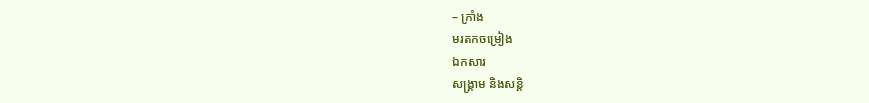– ក្រាំង
មរតកចម្រៀង
ឯកសារ
សង្គ្រាម និងសន្តិ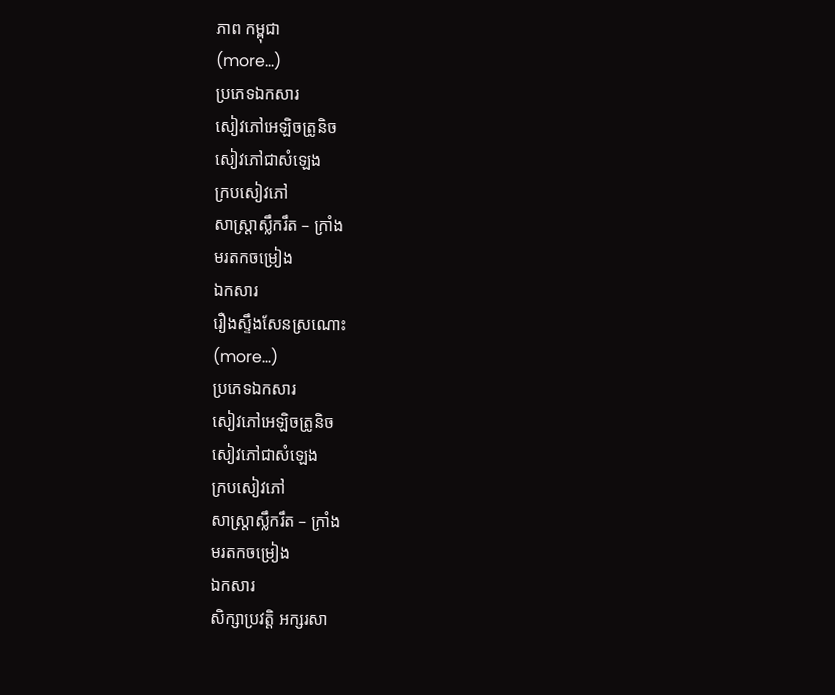ភាព កម្ពុជា
(more…)
ប្រភេទឯកសារ
សៀវភៅអេឡិចត្រូនិច
សៀវភៅជាសំឡេង
ក្របសៀវភៅ
សាស្ត្រាស្លឹករឹត – ក្រាំង
មរតកចម្រៀង
ឯកសារ
រឿងស្ទឹងសែនស្រណោះ
(more…)
ប្រភេទឯកសារ
សៀវភៅអេឡិចត្រូនិច
សៀវភៅជាសំឡេង
ក្របសៀវភៅ
សាស្ត្រាស្លឹករឹត – ក្រាំង
មរតកចម្រៀង
ឯកសារ
សិក្សាប្រវត្តិ អក្សរសា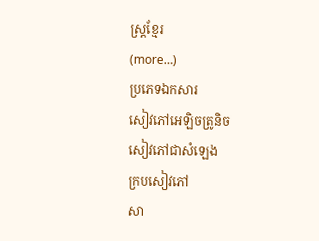ស្ត្រខ្មែរ
(more…)
ប្រភេទឯកសារ
សៀវភៅអេឡិចត្រូនិច
សៀវភៅជាសំឡេង
ក្របសៀវភៅ
សា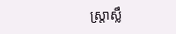ស្ត្រាស្លឹ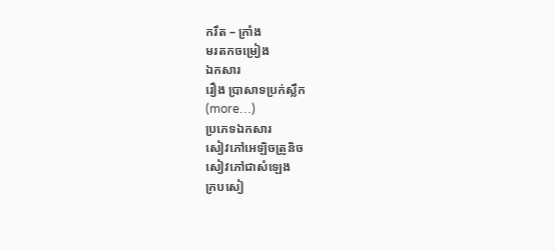ករឹត – ក្រាំង
មរតកចម្រៀង
ឯកសារ
រឿង ប្រាសាទប្រក់ស្លឹក
(more…)
ប្រភេទឯកសារ
សៀវភៅអេឡិចត្រូនិច
សៀវភៅជាសំឡេង
ក្របសៀ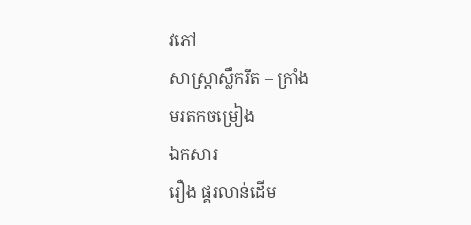វភៅ
សាស្ត្រាស្លឹករឹត – ក្រាំង
មរតកចម្រៀង
ឯកសារ
រឿង ផ្គរលាន់ដើម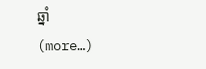ឆ្នាំ
(more…)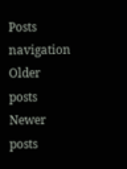Posts navigation
Older posts
Newer posts